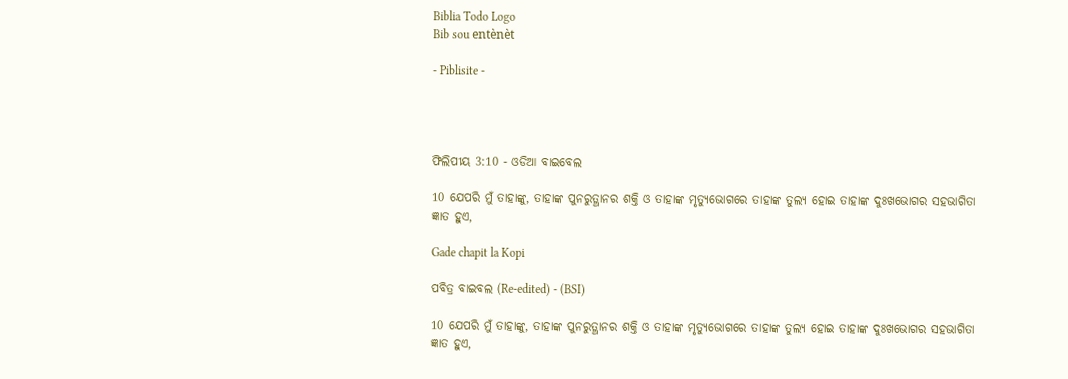Biblia Todo Logo
Bib sou entènèt

- Piblisite -




ଫିଲିପୀୟ 3:10 - ଓଡିଆ ବାଇବେଲ

10 ଯେପରି ମୁଁ ତାହାଙ୍କୁ, ତାହାଙ୍କ ପୁନରୁତ୍ଥାନର ଶକ୍ତି ଓ ତାହାଙ୍କ ମୃତ୍ୟୁଭୋଗରେ ତାହାଙ୍କ ତୁଲ୍ୟ ହୋଇ ତାହାଙ୍କ ଦୁଃଖଭୋଗର ସହଭାଗିତା ଜ୍ଞାତ ହୁଏ,

Gade chapit la Kopi

ପବିତ୍ର ବାଇବଲ (Re-edited) - (BSI)

10 ଯେପରି ମୁଁ ତାହାଙ୍କୁ, ତାହାଙ୍କ ପୁନରୁତ୍ଥାନର ଶକ୍ତି ଓ ତାହାଙ୍କ ମୃତ୍ୟୁଭୋଗରେ ତାହାଙ୍କ ତୁଲ୍ୟ ହୋଇ ତାହାଙ୍କ ଦୁଃଖଭୋଗର ସହଭାଗିତା ଜ୍ଞାତ ହୁଏ,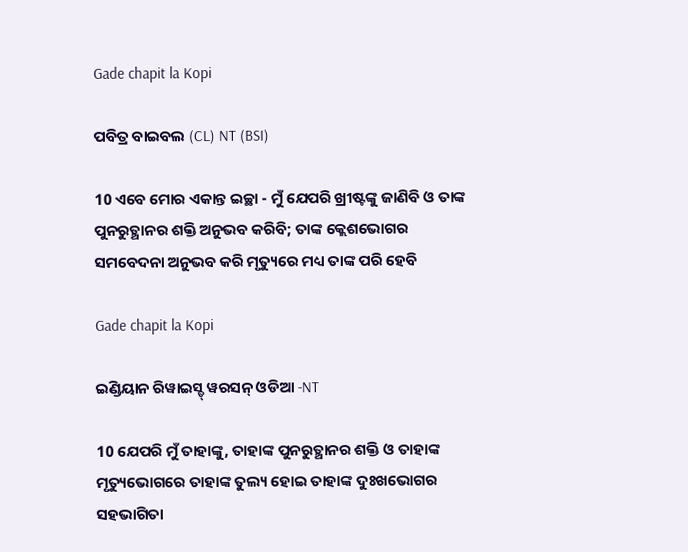Gade chapit la Kopi

ପବିତ୍ର ବାଇବଲ (CL) NT (BSI)

10 ଏବେ ମୋର ଏକାନ୍ତ ଇଚ୍ଛା - ମୁଁ ଯେପରି ଖ୍ରୀଷ୍ଟଙ୍କୁ ଜାଣିବି ଓ ତାଙ୍କ ପୁନରୁତ୍ଥାନର ଶକ୍ତି ଅନୁଭବ କରିବି; ତାଙ୍କ କ୍ଲେଶଭୋଗର ସମବେଦନା ଅନୁଭବ କରି ମୃତ୍ୟୁରେ ମଧ୍ୟ ତାଙ୍କ ପରି ହେବି

Gade chapit la Kopi

ଇଣ୍ଡିୟାନ ରିୱାଇସ୍ଡ୍ ୱରସନ୍ ଓଡିଆ -NT

10 ଯେପରି ମୁଁ ତାହାଙ୍କୁ, ତାହାଙ୍କ ପୁନରୁତ୍ଥାନର ଶକ୍ତି ଓ ତାହାଙ୍କ ମୃତ୍ୟୁଭୋଗରେ ତାହାଙ୍କ ତୁଲ୍ୟ ହୋଇ ତାହାଙ୍କ ଦୁଃଖଭୋଗର ସହଭାଗିତା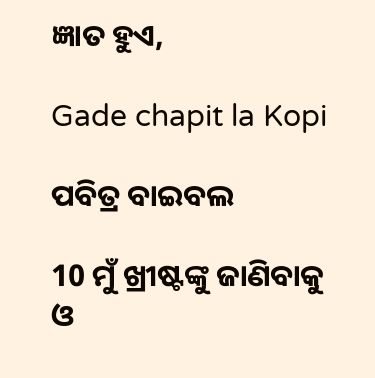ଜ୍ଞାତ ହୁଏ,

Gade chapit la Kopi

ପବିତ୍ର ବାଇବଲ

10 ମୁଁ ଖ୍ରୀଷ୍ଟଙ୍କୁ ଜାଣିବାକୁ ଓ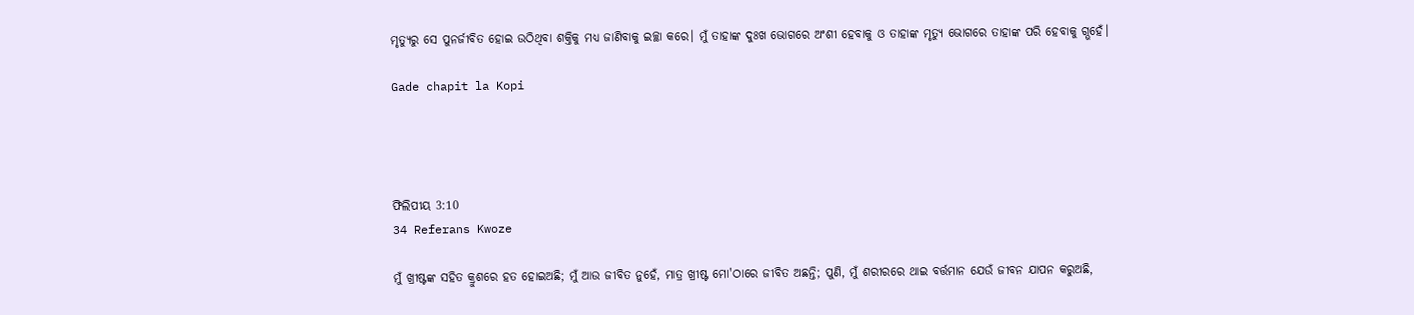ମୃତ୍ୟୁରୁ ସେ ପୁନର୍ଜୀବିତ ହୋଇ ଉଠିଥିବା ଶକ୍ତିକୁ ମଧ୍ୟ ଜାଣିବାକୁ ଇଚ୍ଛା କରେ। ମୁଁ ତାହାଙ୍କ ଦୁଃଖ ଭୋଗରେ ଅଂଶୀ ହେବାକୁ ଓ ତାହାଙ୍କ ମୃତ୍ୟୁ ଭୋଗରେ ତାହାଙ୍କ ପରି ହେବାକୁ ଗ୍ଭହେଁ।

Gade chapit la Kopi




ଫିଲିପୀୟ 3:10
34 Referans Kwoze

ମୁଁ ଖ୍ରୀଷ୍ଟଙ୍କ ସହିତ କ୍ରୁଶରେ ହତ ହୋଇଅଛି; ମୁଁ ଆଉ ଜୀବିତ ନୁହେଁ, ମାତ୍ର ଖ୍ରୀଷ୍ଟ ମୋ'ଠାରେ ଜୀବିତ ଅଛନ୍ତି; ପୁଣି, ମୁଁ ଶରୀରରେ ଥାଇ ବର୍ତ୍ତମାନ ଯେଉଁ ଜୀବନ ଯାପନ କରୁଅଛି,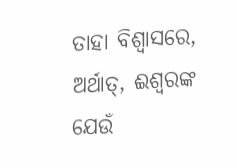ତାହା ବିଶ୍ୱାସରେ, ଅର୍ଥାତ୍‍, ଈଶ୍ୱରଙ୍କ ଯେଉଁ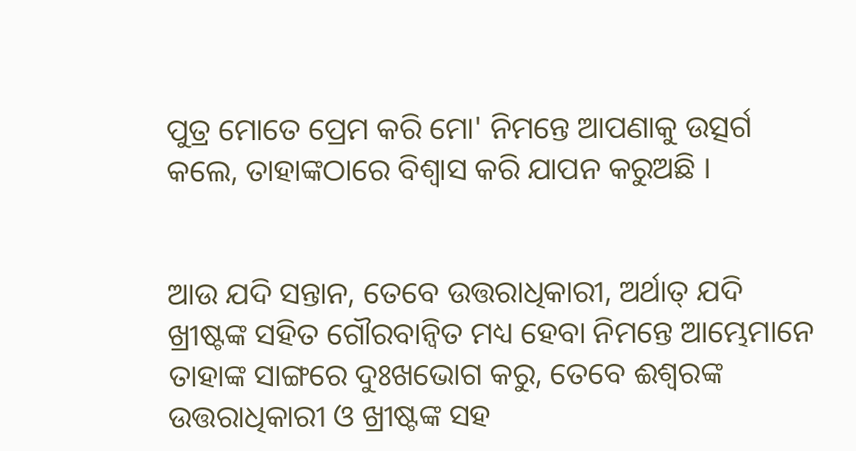ପୁତ୍ର ମୋତେ ପ୍ରେମ କରି ମୋ' ନିମନ୍ତେ ଆପଣାକୁ ଉତ୍ସର୍ଗ କଲେ, ତାହାଙ୍କଠାରେ ବିଶ୍ୱାସ କରି ଯାପନ କରୁଅଛି ।


ଆଉ ଯଦି ସନ୍ତାନ, ତେବେ ଉତ୍ତରାଧିକାରୀ, ଅର୍ଥାତ୍‍ ଯଦି ଖ୍ରୀଷ୍ଟଙ୍କ ସହିତ ଗୌରବାନ୍ୱିତ ମଧ୍ୟ ହେବା ନିମନ୍ତେ ଆମ୍ଭେମାନେ ତାହାଙ୍କ ସାଙ୍ଗରେ ଦୁଃଖଭୋଗ କରୁ, ତେବେ ଈଶ୍ୱରଙ୍କ ଉତ୍ତରାଧିକାରୀ ଓ ଖ୍ରୀଷ୍ଟଙ୍କ ସହ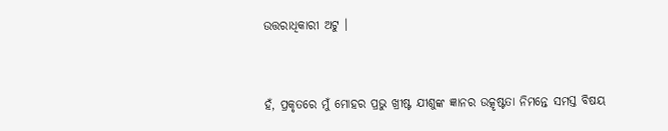ଉତ୍ତରାଧିକାରୀ ଅଟୁ ।


ହଁ, ପ୍ରକୃତରେ ମୁଁ ମୋହର ପ୍ରଭୁ ଖ୍ରୀଷ୍ଟ ଯୀଶୁଙ୍କ ଜ୍ଞାନର ଉତ୍କୃଷ୍ଟତା ନିମନ୍ତେ ସମସ୍ତ ବିଷୟ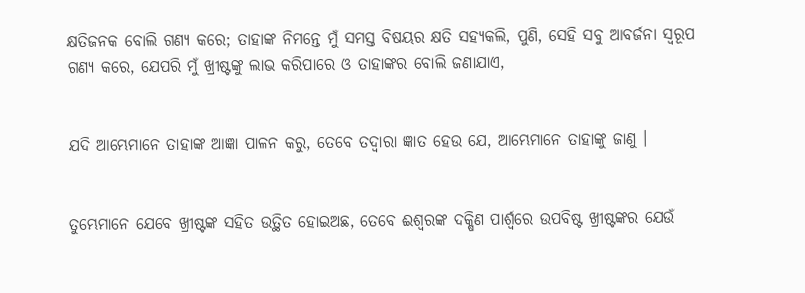କ୍ଷତିଜନକ ବୋଲି ଗଣ୍ୟ କରେ; ତାହାଙ୍କ ନିମନ୍ତେ ମୁଁ ସମସ୍ତ ବିଷୟର କ୍ଷତି ସହ୍ୟକଲି, ପୁଣି, ସେହି ସବୁ ଆବର୍ଜନା ସ୍ୱରୂପ ଗଣ୍ୟ କରେ, ଯେପରି ମୁଁ ଖ୍ରୀଷ୍ଟଙ୍କୁ ଲାଭ କରିପାରେ ଓ ତାହାଙ୍କର ବୋଲି ଜଣାଯାଏ,


ଯଦି ଆମ୍ଭେମାନେ ତାହାଙ୍କ ଆଜ୍ଞା ପାଳନ କରୁ, ତେବେ ତଦ୍ୱାରା ଜ୍ଞାତ ହେଉ ଯେ, ଆମ୍ଭେମାନେ ତାହାଙ୍କୁ ଜାଣୁ ।


ତୁମ୍ଭେମାନେ ଯେବେ ଖ୍ରୀଷ୍ଟଙ୍କ ସହିତ ଉତ୍ଥିତ ହୋଇଅଛ, ତେବେ ଈଶ୍ୱରଙ୍କ ଦକ୍ଷିଣ ପାର୍ଶ୍ୱରେ ଉପବିଷ୍ଟ ଖ୍ରୀଷ୍ଟଙ୍କର ଯେଉଁ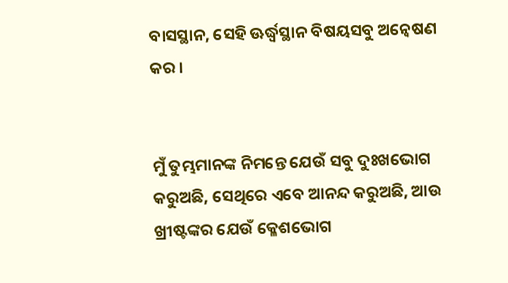ବାସସ୍ଥାନ, ସେହି ଊର୍ଦ୍ଧ୍ୱସ୍ଥାନ ବିଷୟସବୁ ଅନ୍ୱେଷଣ କର ।


ମୁଁ ତୁମ୍ଭମାନଙ୍କ ନିମନ୍ତେ ଯେଉଁ ସବୁ ଦୁଃଖଭୋଗ କରୁଅଛି, ସେଥିରେ ଏବେ ଆନନ୍ଦ କରୁଅଛି, ଆଉ ଖ୍ରୀଷ୍ଟଙ୍କର ଯେଉଁ କ୍ଳେଶଭୋଗ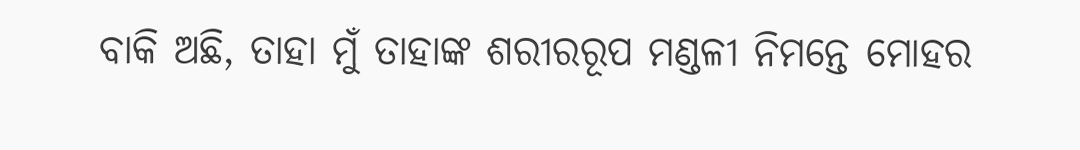ବାକି ଅଛି, ତାହା ମୁଁ ତାହାଙ୍କ ଶରୀରରୂପ ମଣ୍ଡଳୀ ନିମନ୍ତେ ମୋହର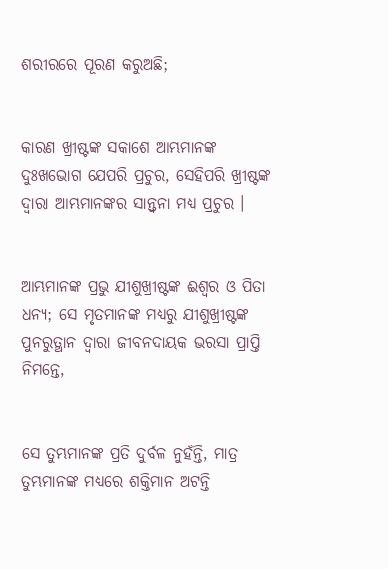ଶରୀରରେ ପୂରଣ କରୁଅଛି;


କାରଣ ଖ୍ରୀଷ୍ଟଙ୍କ ସକାଶେ ଆମ୍ଭମାନଙ୍କ ଦୁଃଖଭୋଗ ଯେପରି ପ୍ରଚୁର, ସେହିପରି ଖ୍ରୀଷ୍ଟଙ୍କ ଦ୍ୱାରା ଆମ୍ଭମାନଙ୍କର ସାନ୍ତ୍ୱନା ମଧ୍ୟ ପ୍ରଚୁର ।


ଆମ୍ଭମାନଙ୍କ ପ୍ରଭୁ ଯୀଶୁଖ୍ରୀଷ୍ଟଙ୍କ ଈଶ୍ୱର ଓ ପିତା ଧନ୍ୟ; ସେ ମୃତମାନଙ୍କ ମଧ୍ୟରୁ ଯୀଶୁଖ୍ରୀଷ୍ଟଙ୍କ ପୁନରୁତ୍ଥାନ ଦ୍ୱାରା ଜୀବନଦାୟକ ଭରସା ପ୍ରାପ୍ତି ନିମନ୍ତେ,


ସେ ତୁମ୍ଭମାନଙ୍କ ପ୍ରତି ଦୁର୍ବଳ ନୁହଁନ୍ତି, ମାତ୍ର ତୁମ୍ଭମାନଙ୍କ ମଧ୍ୟରେ ଶକ୍ତିମାନ ଅଟନ୍ତି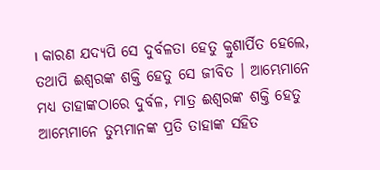। କାରଣ ଯଦ୍ୟପି ସେ ଦୁର୍ବଳତା ହେତୁ କ୍ରୁଶାର୍ପିତ ହେଲେ, ତଥାପି ଈଶ୍ୱରଙ୍କ ଶକ୍ତି ହେତୁ ସେ ଜୀବିତ । ଆମ୍ଭେମାନେ ମଧ୍ୟ ତାହାଙ୍କଠାରେ ଦୁର୍ବଳ, ମାତ୍ର ଈଶ୍ୱରଙ୍କ ଶକ୍ତି ହେତୁ ଆମ୍ଭେମାନେ ତୁମ୍ଭମାନଙ୍କ ପ୍ରତି ତାହାଙ୍କ ସହିତ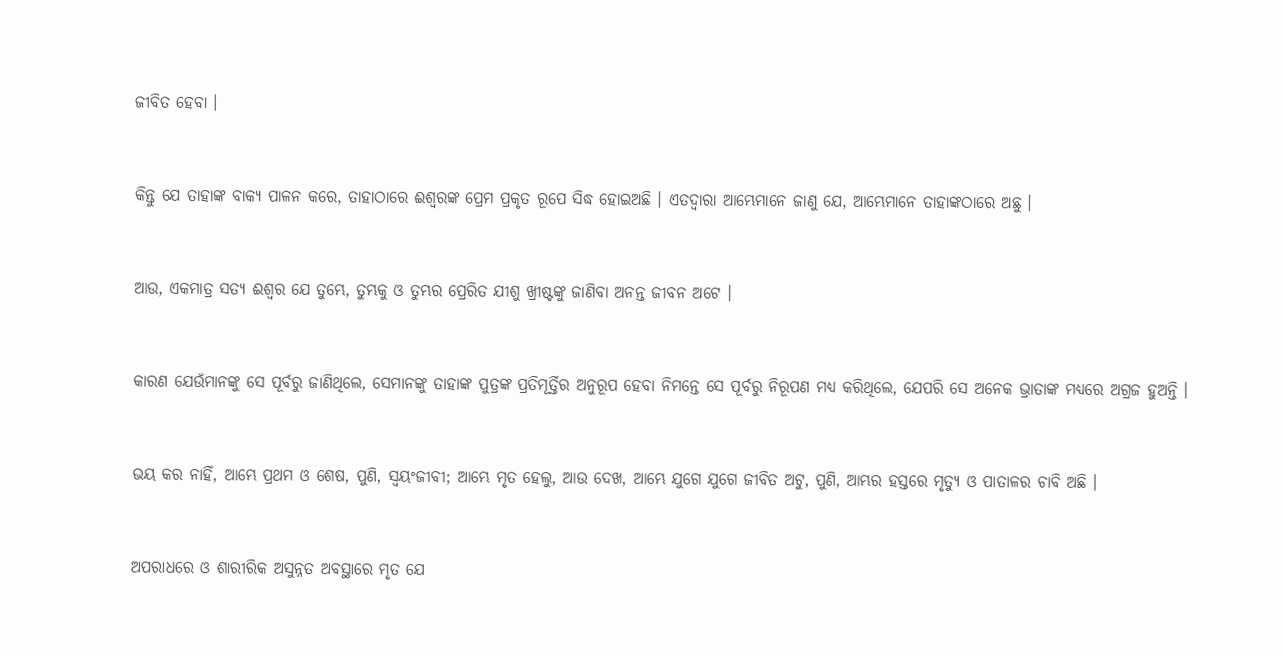ଜୀବିତ ହେବା ।


କିନ୍ତୁ ଯେ ତାହାଙ୍କ ବାକ୍ୟ ପାଳନ କରେ, ତାହାଠାରେ ଈଶ୍ୱରଙ୍କ ପ୍ରେମ ପ୍ରକୃତ ରୂପେ ସିଦ୍ଧ ହୋଇଅଛି । ଏତଦ୍ଵାରା ଆମ୍ଭେମାନେ ଜାଣୁ ଯେ, ଆମ୍ଭେମାନେ ତାହାଙ୍କଠାରେ ଅଛୁ ।


ଆଉ, ଏକମାତ୍ର ସତ୍ୟ ଈଶ୍ୱର ଯେ ତୁମ୍ଭେ, ତୁମ୍ଭକୁ ଓ ତୁମ୍ଭର ପ୍ରେରିତ ଯୀଶୁ ଖ୍ରୀଷ୍ଟଙ୍କୁ ଜାଣିବା ଅନନ୍ତ ଜୀବନ ଅଟେ ।


କାରଣ ଯେଉଁମାନଙ୍କୁ ସେ ପୂର୍ବରୁ ଜାଣିଥିଲେ, ସେମାନଙ୍କୁ ତାହାଙ୍କ ପୁତ୍ରଙ୍କ ପ୍ରତିମୂର୍ତ୍ତିର ଅନୁରୂପ ହେବା ନିମନ୍ତେ ସେ ପୂର୍ବରୁ ନିରୂପଣ ମଧ୍ୟ କରିଥିଲେ, ଯେପରି ସେ ଅନେକ ଭ୍ରାତାଙ୍କ ମଧ୍ୟରେ ଅଗ୍ରଜ ହୁଅନ୍ତି ।


ଭୟ କର ନାହିଁ, ଆମ୍ଭେ ପ୍ରଥମ ଓ ଶେଷ, ପୁଣି, ସ୍ୱୟଂଜୀବୀ; ଆମ୍ଭେ ମୃତ ହେଲୁ, ଆଉ ଦେଖ, ଆମ୍ଭେ ଯୁଗେ ଯୁଗେ ଜୀବିତ ଅଟୁ, ପୁଣି, ଆମ୍ଭର ହସ୍ତରେ ମୃତ୍ୟୁ ଓ ପାତାଳର ଚାବି ଅଛି ।


ଅପରାଧରେ ଓ ଶାରୀରିକ ଅସୁନ୍ନତ ଅବସ୍ଥାରେ ମୃତ ଯେ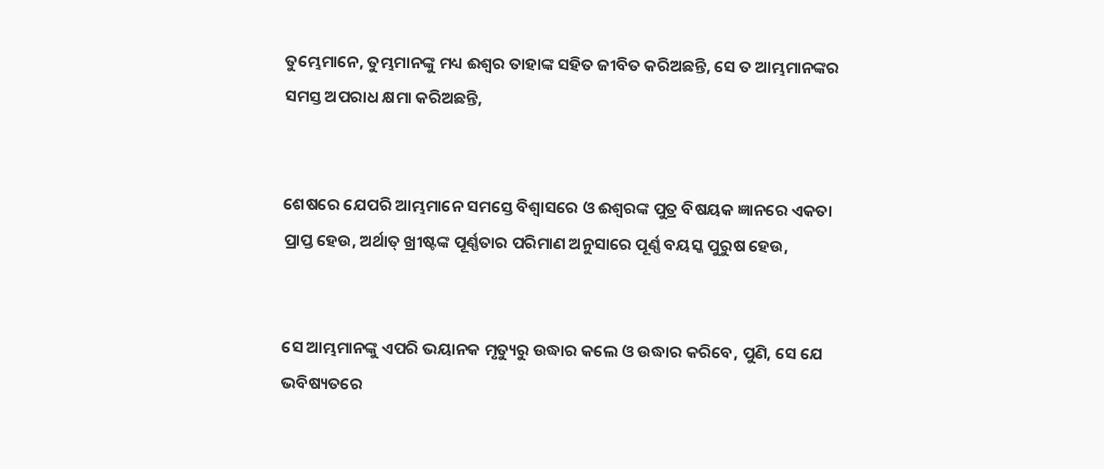ତୁମ୍ଭେମାନେ, ତୁମ୍ଭମାନଙ୍କୁ ମଧ୍ୟ ଈଶ୍ୱର ତାହାଙ୍କ ସହିତ ଜୀବିତ କରିଅଛନ୍ତି, ସେ ତ ଆମ୍ଭମାନଙ୍କର ସମସ୍ତ ଅପରାଧ କ୍ଷମା କରିଅଛନ୍ତି,


ଶେଷରେ ଯେପରି ଆମ୍ଭମାନେ ସମସ୍ତେ ବିଶ୍ୱାସରେ ଓ ଈଶ୍ୱରଙ୍କ ପୁତ୍ର ବିଷୟକ ଜ୍ଞାନରେ ଏକତା ପ୍ରାପ୍ତ ହେଉ, ଅର୍ଥାତ୍ ଖ୍ରୀଷ୍ଟଙ୍କ ପୂର୍ଣ୍ଣତାର ପରିମାଣ ଅନୁସାରେ ପୂର୍ଣ୍ଣ ବୟସ୍କ ପୁରୁଷ ହେଉ,


ସେ ଆମ୍ଭମାନଙ୍କୁ ଏପରି ଭୟାନକ ମୃତ୍ୟୁରୁ ଉଦ୍ଧାର କଲେ ଓ ଉଦ୍ଧାର କରିବେ, ପୁଣି, ସେ ଯେ ଭବିଷ୍ୟତରେ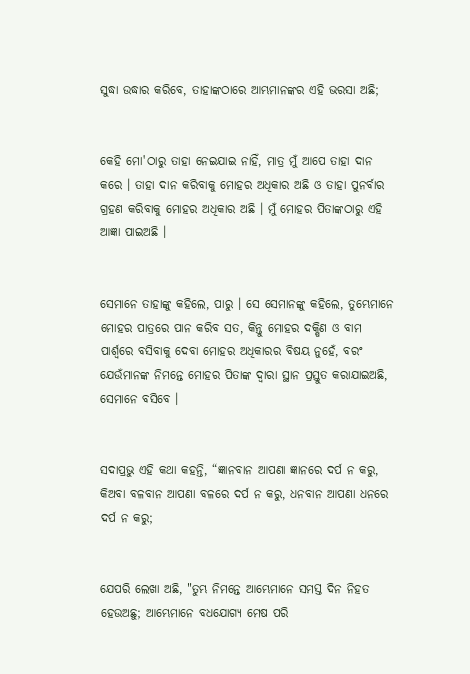ସୁଦ୍ଧା ଉଦ୍ଧାର କରିବେ, ତାହାଙ୍କଠାରେ ଆମ୍ଭମାନଙ୍କର ଏହି ଭରସା ଅଛି;


କେହି ମୋ'ଠାରୁ ତାହା ନେଇଯାଇ ନାହିଁ, ମାତ୍ର ମୁଁ ଆପେ ତାହା ଦାନ କରେ । ତାହା ଦାନ କରିବାକୁ ମୋହର ଅଧିକାର ଅଛି ଓ ତାହା ପୁନର୍ବାର ଗ୍ରହଣ କରିବାକୁ ମୋହର ଅଧିକାର ଅଛି । ମୁଁ ମୋହର ପିତାଙ୍କଠାରୁ ଏହି ଆଜ୍ଞା ପାଇଅଛି ।


ସେମାନେ ତାହାଙ୍କୁ କହିଲେ, ପାରୁ । ସେ ସେମାନଙ୍କୁ କହିଲେ, ତୁମ୍ଭେମାନେ ମୋହର ପାତ୍ରରେ ପାନ କରିବ ସତ, କିନ୍ତୁ ମୋହର ଦକ୍ଷିଣ ଓ ବାମ ପାର୍ଶ୍ୱରେ ବସିବାକୁ ଦେବା ମୋହର ଅଧିକାରର ବିଷୟ ନୁହେଁ, ବରଂ ଯେଉଁମାନଙ୍କ ନିମନ୍ତେ ମୋହର ପିତାଙ୍କ ଦ୍ୱାରା ସ୍ଥାନ ପ୍ରସ୍ତୁତ କରାଯାଇଅଛି, ସେମାନେ ବସିବେ ।


ସଦାପ୍ରଭୁ ଏହି କଥା କହନ୍ତି, “ଜ୍ଞାନବାନ ଆପଣା ଜ୍ଞାନରେ ଦର୍ପ ନ କରୁ, କିଅବା ବଳବାନ ଆପଣା ବଳରେ ଦର୍ପ ନ କରୁ, ଧନବାନ ଆପଣା ଧନରେ ଦର୍ପ ନ କରୁ;


ଯେପରି ଲେଖା ଅଛି, "ତୁମ୍ଭ ନିମନ୍ତେ ଆମ୍ଭେମାନେ ସମସ୍ତ ଦିନ ନିହତ ହେଉଅଛୁ; ଆମ୍ଭେମାନେ ବଧଯୋଗ୍ୟ ମେଷ ପରି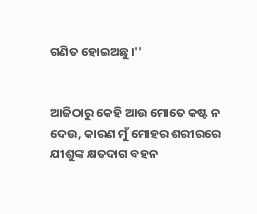ଗଣିତ ହୋଇଅଛୁ ।''


ଆଜିଠାରୁ କେହି ଆଉ ମୋତେ କଷ୍ଟ ନ ଦେଉ, କାରଣ ମୁଁ ମୋହର ଶରୀରରେ ଯୀଶୁଙ୍କ କ୍ଷତଦାଗ ବହନ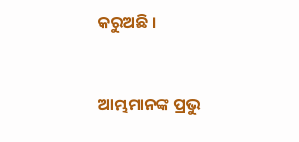କରୁଅଛି ।


ଆମ୍ଭମାନଙ୍କ ପ୍ରଭୁ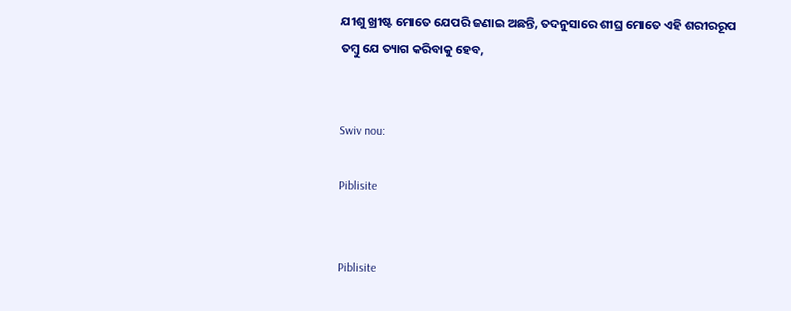ଯୀଶୁ ଖ୍ରୀଷ୍ଟ ମୋତେ ଯେପରି ଜଣାଇ ଅଛନ୍ତି, ତଦନୁସାରେ ଶୀଘ୍ର ମୋତେ ଏହି ଶରୀରରୂପ ତମ୍ବୁ ଯେ ତ୍ୟାଗ କରିବାକୁ ହେବ,


Swiv nou:

Piblisite


Piblisite